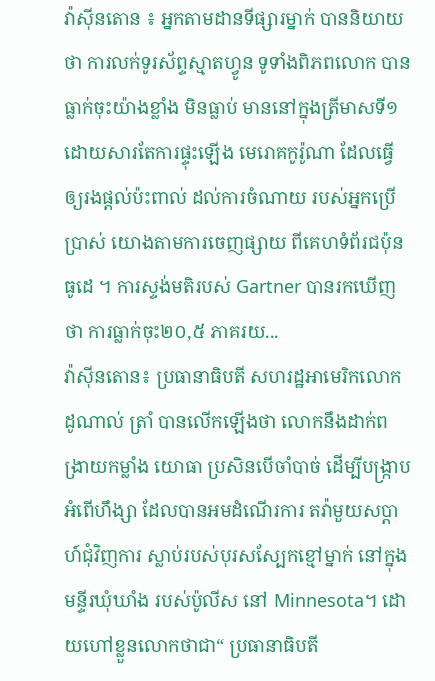វ៉ាស៊ីនតោន ៖ អ្នកតាមដានទីផ្សារម្នាក់ បាននិយាយថា ការលក់ទូរស័ព្ទស្មាតហ្វូន ទូទាំងពិភពលោក បានធ្លាក់ចុះយ៉ាងខ្លាំង មិនធ្លាប់ មាននៅក្នុងត្រីមាសទី១ ដោយសារតែការផ្ទុះឡើង មេរោគកូរ៉ូណា ដែលធ្វើឲ្យរងផ្តល់ប៉ះពាល់ ដល់ការចំណាយ របស់អ្នកប្រើប្រាស់ យោងតាមការចេញផ្សាយ ពីគេហទំព័រជប៉ុនធូដេ ។ ការស្ទង់មតិរបស់ Gartner បានរកឃើញថា ការធ្លាក់ចុះ២០,៥ ភាគរយ...
វ៉ាស៊ីនតោន៖ ប្រធានាធិបតី សហរដ្ឋអាមេរិកលោក ដូណាល់ ត្រាំ បានលើកឡើងថា លោកនឹងដាក់ពង្រាយកម្លាំង យោធា ប្រសិនបើចាំបាច់ ដើម្បីបង្ក្រាបអំពើហឹង្សា ដែលបានអមដំណើរការ តវ៉ាមួយសប្តាហ៍ជុំវិញការ ស្លាប់របស់បុរសស្បែកខ្មៅម្នាក់ នៅក្នុងមន្ទីរឃុំឃាំង របស់ប៉ូលីស នៅ Minnesota។ ដោយហៅខ្លួនលោកថាជា“ ប្រធានាធិបតី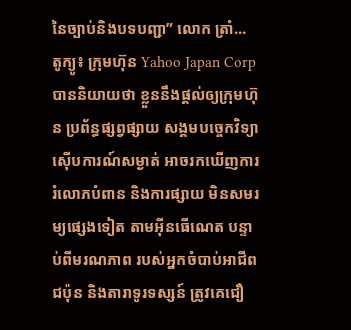នៃច្បាប់និងបទបញ្ជា” លោក ត្រាំ...
តូក្យូ៖ ក្រុមហ៊ុន Yahoo Japan Corp បាននិយាយថា ខ្លួននឹងផ្តល់ឲ្យក្រុមហ៊ុន ប្រព័ន្ធផ្សព្វផ្សាយ សង្គមបច្ចេកវិទ្យា ស៊ើបការណ៍សម្ងាត់ អាចរកឃើញការ រំលោភបំពាន និងការផ្សាយ មិនសមរម្យផ្សេងទៀត តាមអ៊ីនធើណេត បន្ទាប់ពីមរណភាព របស់អ្នកចំបាប់អាជីពជប៉ុន និងតារាទូរទស្សន៍ ត្រូវគេជឿ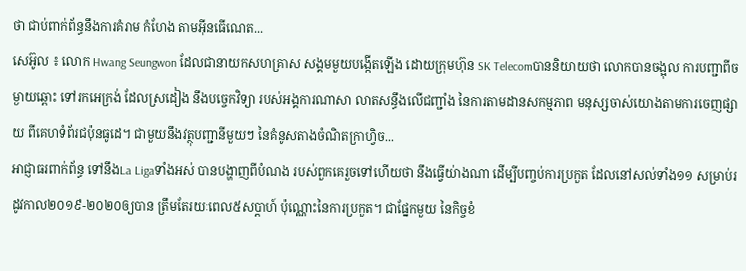ថា ជាប់ពាក់ព័ន្ធនឹងការគំរាម កំហែង តាមអ៊ីនធើណេត...
សេអ៊ូល ៖ លោក Hwang Seungwon ដែលជានាយកសហគ្រាស សង្គមមួយបង្កើតឡើង ដោយក្រុមហ៊ុន SK Telecomបាននិយាយថា លោកបានចង្អុល ការបញ្ជាពីចម្ងាយឆ្ពោះ ទៅរកអេក្រង់ ដែលស្រដៀង នឹងបច្ចេកវិទ្យា របស់អង្គការណាសា លាតសន្ធឹងលើជញ្ជាំង នៃការតាមដានសកម្មភាព មនុស្សចាស់យោងតាមការចេញផ្សាយ ពីគេហទំព័រជប៉ុនធូដេ។ ជាមួយនឹងវត្ថុបញ្ជានីមួយៗ នៃគំនូសតាងចំណិតក្រាហ្វិច...
អាជ្ញាធរពាក់ព័ន្ធ ទៅនឹងLa Ligaទាំងអស់ បានបង្ហាញពីបំណង របស់ពួកគេរួចទៅហើយថា នឹងធ្វើយ់ាងណា ដើម្បីបញ្ចប់ការប្រកួត ដែលនៅសល់ទាំង១១ សម្រាប់រដូវកាល២០១៩-២០២០ឲ្យបាន ត្រឹមតែរយៈពេល៥សប្តាហ៍ ប៉ុណ្ណោះនៃការប្រកួត។ ជាផ្នែកមួយ នៃកិច្ចខំ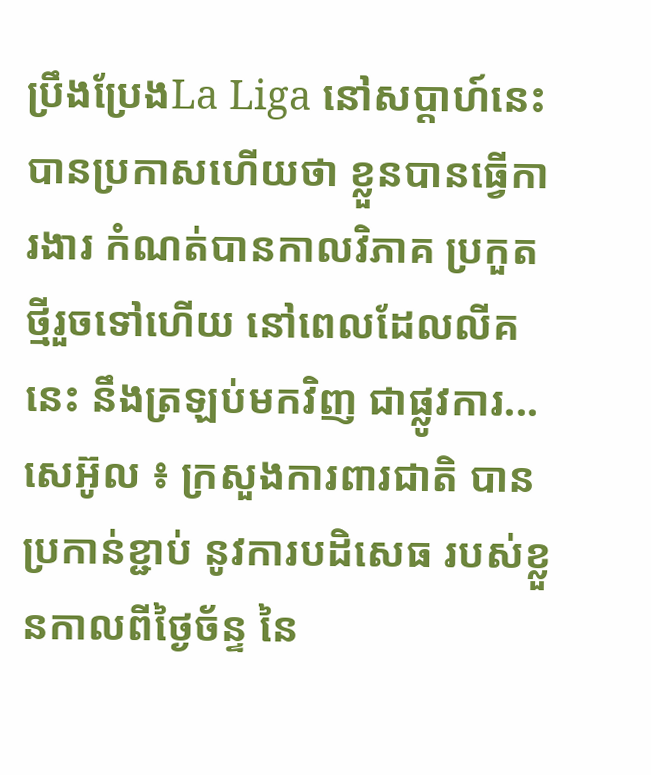ប្រឹងប្រែងLa Liga នៅសប្តាហ៍នេះ បានប្រកាសហើយថា ខ្លួនបានធ្វើការងារ កំណត់បានកាលវិភាគ ប្រកួតថ្មីរួចទៅហើយ នៅពេលដែលលីគនេះ នឹងត្រឡប់មកវិញ ជាផ្លូវការ...
សេអ៊ូល ៖ ក្រសួងការពារជាតិ បានប្រកាន់ខ្ជាប់ នូវការបដិសេធ របស់ខ្លួនកាលពីថ្ងៃច័ន្ទ នៃ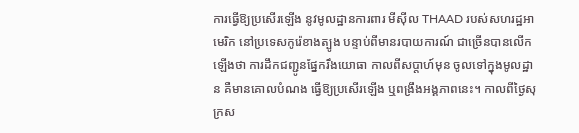ការធ្វើឱ្យប្រសើរឡើង នូវមូលដ្ឋានការពារ មីស៊ីល THAAD របស់សហរដ្ឋអាមេរិក នៅប្រទេសកូរ៉េខាងត្បូង បន្ទាប់ពីមានរបាយការណ៍ ជាច្រើនបានលើកឡើងថា ការដឹកជញ្ជូនផ្នែករឹងយោធា កាលពីសប្តាហ៍មុន ចូលទៅក្នុងមូលដ្ឋាន គឺមានគោលបំណង ធ្វើឱ្យប្រសើរឡើង ឬពង្រឹងអង្គភាពនេះ។ កាលពីថ្ងៃសុក្រស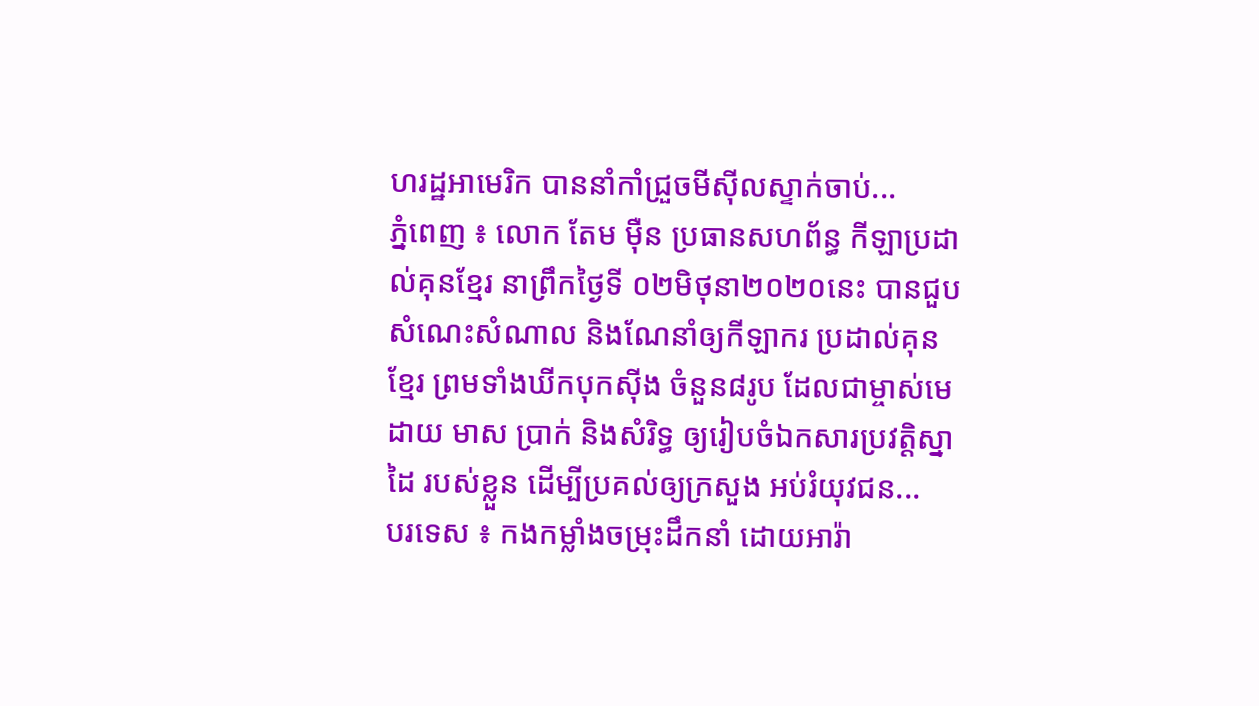ហរដ្ឋអាមេរិក បាននាំកាំជ្រួចមីស៊ីលស្ទាក់ចាប់...
ភ្នំពេញ ៖ លោក តែម ម៉ឺន ប្រធានសហព័ន្ធ កីឡាប្រដាល់គុនខ្មែរ នាព្រឹកថ្ងៃទី ០២មិថុនា២០២០នេះ បានជួបសំណេះសំណាល និងណែនាំឲ្យកីឡាករ ប្រដាល់គុនខ្មែរ ព្រមទាំងឃីកបុកស៊ីង ចំនួន៨រូប ដែលជាម្ចាស់មេដាយ មាស ប្រាក់ និងសំរិទ្ធ ឲ្យរៀបចំឯកសារប្រវត្តិស្នាដៃ របស់ខ្លួន ដើម្បីប្រគល់ឲ្យក្រសួង អប់រំយុវជន...
បរទេស ៖ កងកម្លាំងចម្រុះដឹកនាំ ដោយអារ៉ា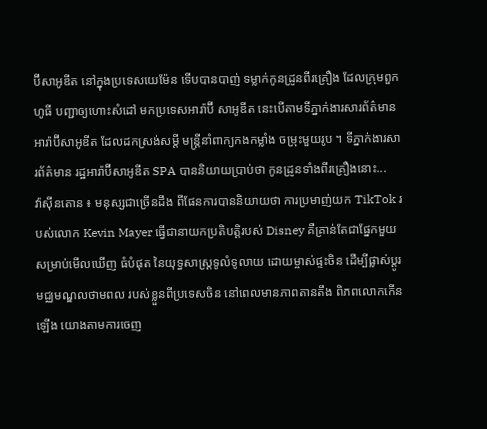ប៊ីសាអូឌីត នៅក្នុងប្រទេសយេម៉ែន ទើបបានបាញ់ ទម្លាក់កូនដ្រូនពីរគ្រឿង ដែលក្រុមពួកហូធី បញ្ជាឲ្យហោះសំដៅ មកប្រទេសអារ៉ាប៊ី សាអូឌីត នេះបើតាមទីភ្នាក់ងារសារព័ត៌មាន អារ៉ាប៊ីសាអូឌីត ដែលដកស្រង់សម្តី មន្ត្រីនាំពាក្យកងកម្លាំង ចម្រុះមួយរូប ។ ទីភ្នាក់ងារសារព័ត៌មាន រដ្ឋអារ៉ាប៊ីសាអូឌីត SPA បាននិយាយប្រាប់ថា កូនដ្រូនទាំងពីរគ្រឿងនោះ...
វ៉ាស៊ីនតោន ៖ មនុស្សជាច្រើនដឹង ពីផែនការបាននិយាយថា ការប្រមាញ់យក TikTok របស់លោក Kevin Mayer ធ្វើជានាយកប្រតិបត្តិរបស់ Disney គឺគ្រាន់តែជាផ្នែកមួយ សម្រាប់មើលឃើញ ធំបំផុត នៃយុទ្ធសាស្ត្រទូលំទូលាយ ដោយម្ចាស់ផ្ទះចិន ដើម្បីផ្លាស់ប្តូរមជ្ឈមណ្ឌលថាមពល របស់ខ្លួនពីប្រទេសចិន នៅពេលមានភាពតានតឹង ពិភពលោកកើនឡើង យោងតាមការចេញ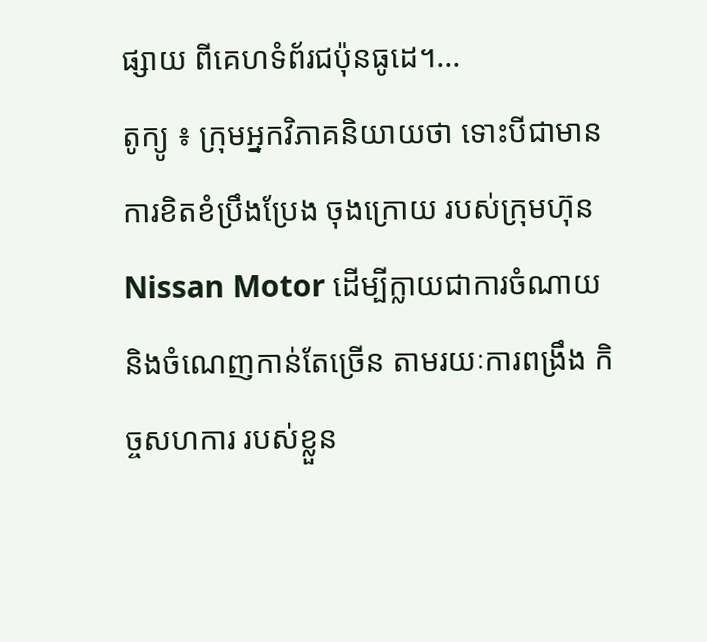ផ្សាយ ពីគេហទំព័រជប៉ុនធូដេ។...
តូក្យូ ៖ ក្រុមអ្នកវិភាគនិយាយថា ទោះបីជាមានការខិតខំប្រឹងប្រែង ចុងក្រោយ របស់ក្រុមហ៊ុន Nissan Motor ដើម្បីក្លាយជាការចំណាយ និងចំណេញកាន់តែច្រើន តាមរយៈការពង្រឹង កិច្ចសហការ របស់ខ្លួន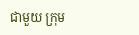ជាមួយ ក្រុម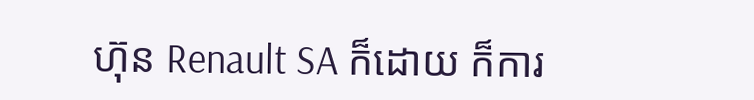ហ៊ុន Renault SA ក៏ដោយ ក៏ការ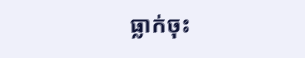ធ្លាក់ចុះ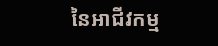នៃអាជីវកម្ម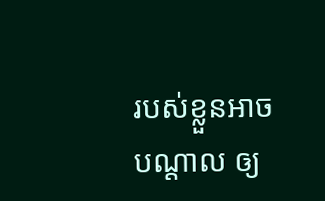របស់ខ្លួនអាចបណ្តាល ឲ្យ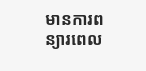មានការពន្យារពេល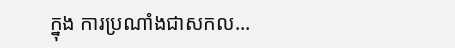ក្នុង ការប្រណាំងជាសកល...